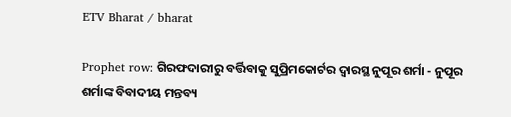ETV Bharat / bharat

Prophet row: ଗିରଫଦାରୀରୁ ବର୍ତ୍ତିବାକୁ ସୁପ୍ରିମକୋର୍ଟର ଦ୍ବାରସ୍ଥ ନୁପୂର ଶର୍ମା - ନୁପୂର ଶର୍ମାଙ୍କ ବିବାଦୀୟ ମନ୍ତବ୍ୟ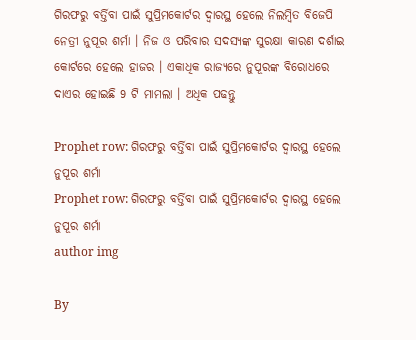ଗିରଫରୁ ବର୍ତ୍ତିବା ପାଇଁ ସୁପ୍ରିମକୋର୍ଟର ଦ୍ବାରସ୍ଥ ହେଲେ ନିଲମ୍ବିତ ବିଜେପି ନେତ୍ରୀ ନୁପୂର ଶର୍ମା । ନିଜ ଓ ପରିବାର ସଦସ୍ୟଙ୍କ ସୁରକ୍ଷା କାରଣ ଦର୍ଶାଇ କୋର୍ଟରେ ହେଲେ ହାଜର । ଏକାଧିକ ରାଜ୍ୟରେ ନୁପୂରଙ୍କ ବିରୋଧରେ ଦାଏର ହୋଇଛି 9 ଟି ମାମଲା । ଅଧିକ ପଢନ୍ତୁ

Prophet row: ଗିରଫରୁ ବର୍ତ୍ତିବା ପାଇଁ ସୁପ୍ରିମକୋର୍ଟର ଦ୍ବାରସ୍ଥ ହେଲେ ନୁପୂର ଶର୍ମା
Prophet row: ଗିରଫରୁ ବର୍ତ୍ତିବା ପାଇଁ ସୁପ୍ରିମକୋର୍ଟର ଦ୍ବାରସ୍ଥ ହେଲେ ନୁପୂର ଶର୍ମା
author img

By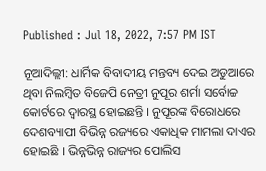Published : Jul 18, 2022, 7:57 PM IST

ନୂଆଦିଲ୍ଲୀ: ଧାର୍ମିକ ବିବାଦୀୟ ମନ୍ତବ୍ୟ ଦେଇ ଅଡୁଆରେ ଥିବା ନିଲମ୍ବିତ ବିଜେପି ନେତ୍ରୀ ନୁପୂର ଶର୍ମା ସର୍ବୋଚ୍ଚ କୋର୍ଟରେ ଦ୍ବାରସ୍ଥ ହୋଇଛନ୍ତି । ନୁପୂରଙ୍କ ବିରୋଧରେ ଦେଶବ୍ୟାପୀ ବିଭିନ୍ନ ରଜ୍ୟରେ ଏକାଧିକ ମାମଲା ଦାଏର ହୋଇଛି । ଭିନ୍ନଭିନ୍ନ ରାଜ୍ୟର ପୋଲିସ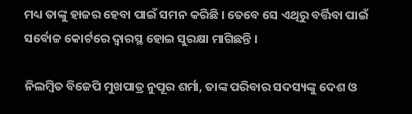ମଧ୍ୟ ତାଙ୍କୁ ହାଜର ହେବା ପାଇଁ ସମନ କରିଛି । ତେବେ ସେ ଏଥିରୁ ବର୍ତ୍ତିବା ପାଇଁ ସର୍ବୋଚ୍ଚ କୋର୍ଟରେ ଦ୍ବାରସ୍ଥ ହୋଇ ସୁରକ୍ଷା ମାଗିଛନ୍ତି ।

ନିଲମ୍ବିତ ବିଜେପି ମୁଖପାତ୍ର ନୁପୂର ଶର୍ମା, ତାଙ୍କ ପରିବାର ସଦସ୍ୟଙ୍କୁ ଦେଶ ଓ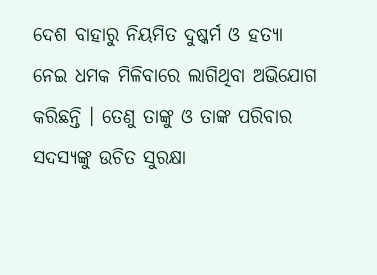ଦେଶ ବାହାରୁ ନିୟମିତ ଦୁଷ୍କର୍ମ ଓ ହତ୍ୟା ନେଇ ଧମକ ମିଳିବାରେ ଲାଗିଥିବା ଅଭିଯୋଗ କରିଛନ୍ତି । ତେଣୁ ତାଙ୍କୁ ଓ ତାଙ୍କ ପରିବାର ସଦସ୍ୟଙ୍କୁ ଉଚିତ ସୁରକ୍ଷା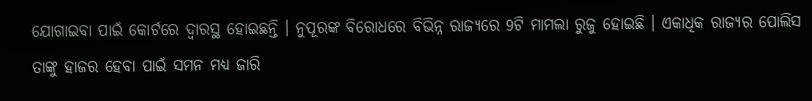ଯୋଗାଇବା ପାଇଁ କୋର୍ଟରେ ଦ୍ବାରସ୍ଥ ହୋଇଛନ୍ତି । ନୁପୂରଙ୍କ ବିରୋଧରେ ବିଭିନ୍ନ ରାଜ୍ୟରେ 9ଟି ମାମଲା ରୁଜୁ ହୋଇଛି । ଏକାଧିକ ରାଜ୍ୟର ପୋଲିସ ତାଙ୍କୁ ହାଜର ହେବା ପାଇଁ ସମନ ମଧ୍ୟ ଜାରି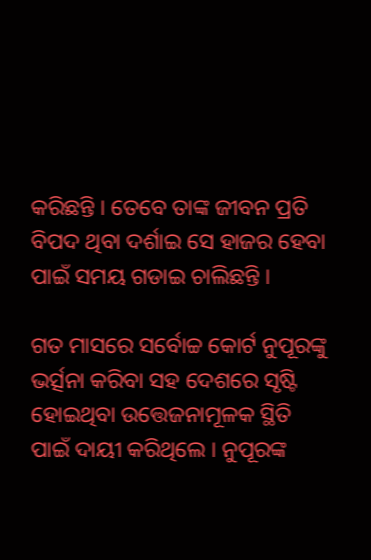କରିଛନ୍ତି । ତେବେ ତାଙ୍କ ଜୀବନ ପ୍ରତି ବିପଦ ଥିବା ଦର୍ଶାଇ ସେ ହାଜର ହେବା ପାଇଁ ସମୟ ଗଡାଇ ଚାଲିଛନ୍ତି ।

ଗତ ମାସରେ ସର୍ବୋଚ୍ଚ କୋର୍ଟ ନୁପୂରଙ୍କୁ ଭର୍ତ୍ସନା କରିବା ସହ ଦେଶରେ ସୃଷ୍ଟି ହୋଇଥିବା ଉତ୍ତେଜନାମୂଳକ ସ୍ଥିତି ପାଇଁ ଦାୟୀ କରିଥିଲେ । ନୁପୂରଙ୍କ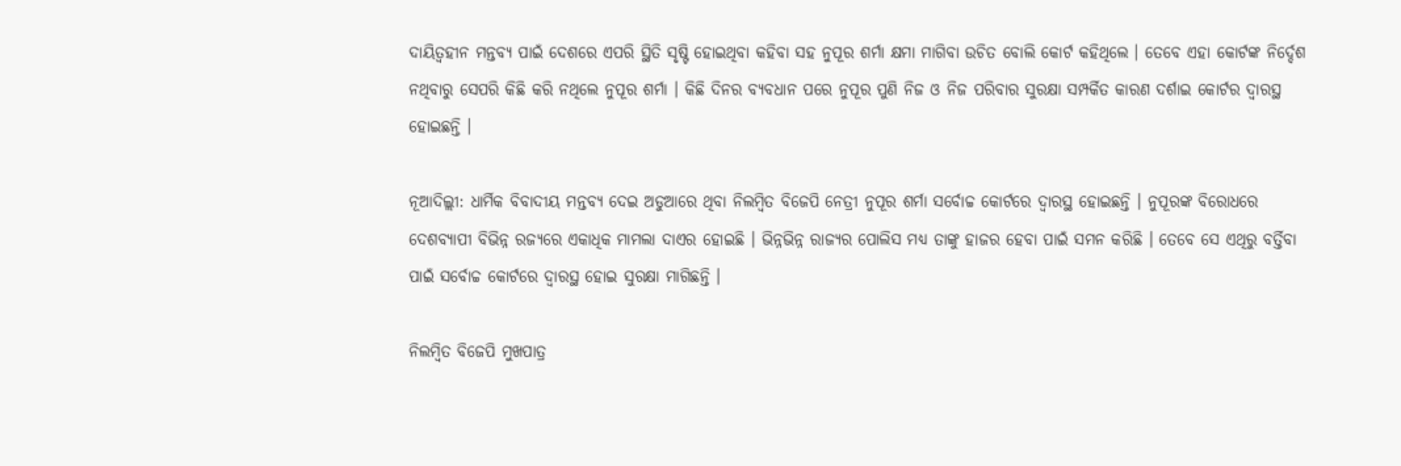ଦାୟିତ୍ବହୀନ ମନ୍ତବ୍ୟ ପାଇଁ ଦେଶରେ ଏପରି ସ୍ଥିତି ସୃଷ୍ଟି ହୋଇଥିବା କହିବା ସହ ନୁପୂର ଶର୍ମା କ୍ଷମା ମାଗିବା ଉଚିତ ବୋଲି କୋର୍ଟ କହିଥିଲେ । ତେବେ ଏହା କୋର୍ଟଙ୍କ ନିର୍ଦ୍ଦେଶ ନଥିବାରୁ ସେପରି କିଛି କରି ନଥିଲେ ନୁପୂର ଶର୍ମା । କିଛି ଦିନର ବ୍ୟବଧାନ ପରେ ନୁପୂର ପୁଣି ନିଜ ଓ ନିଜ ପରିବାର ସୁରକ୍ଷା ସମ୍ପର୍କିତ କାରଣ ଦର୍ଶାଇ କୋର୍ଟର ଦ୍ବାରସ୍ଥ ହୋଇଛନ୍ତି ।

ନୂଆଦିଲ୍ଲୀ: ଧାର୍ମିକ ବିବାଦୀୟ ମନ୍ତବ୍ୟ ଦେଇ ଅଡୁଆରେ ଥିବା ନିଲମ୍ବିତ ବିଜେପି ନେତ୍ରୀ ନୁପୂର ଶର୍ମା ସର୍ବୋଚ୍ଚ କୋର୍ଟରେ ଦ୍ବାରସ୍ଥ ହୋଇଛନ୍ତି । ନୁପୂରଙ୍କ ବିରୋଧରେ ଦେଶବ୍ୟାପୀ ବିଭିନ୍ନ ରଜ୍ୟରେ ଏକାଧିକ ମାମଲା ଦାଏର ହୋଇଛି । ଭିନ୍ନଭିନ୍ନ ରାଜ୍ୟର ପୋଲିସ ମଧ୍ୟ ତାଙ୍କୁ ହାଜର ହେବା ପାଇଁ ସମନ କରିଛି । ତେବେ ସେ ଏଥିରୁ ବର୍ତ୍ତିବା ପାଇଁ ସର୍ବୋଚ୍ଚ କୋର୍ଟରେ ଦ୍ବାରସ୍ଥ ହୋଇ ସୁରକ୍ଷା ମାଗିଛନ୍ତି ।

ନିଲମ୍ବିତ ବିଜେପି ମୁଖପାତ୍ର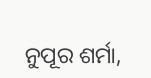ନୁପୂର ଶର୍ମା,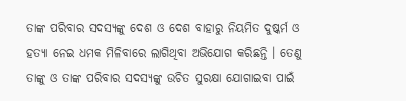ତାଙ୍କ ପରିବାର ସଦସ୍ୟଙ୍କୁ ଦେଶ ଓ ଦେଶ ବାହାରୁ ନିୟମିତ ଦୁଷ୍କର୍ମ ଓ ହତ୍ୟା ନେଇ ଧମକ ମିଳିବାରେ ଲାଗିଥିବା ଅଭିଯୋଗ କରିଛନ୍ତି । ତେଣୁ ତାଙ୍କୁ ଓ ତାଙ୍କ ପରିବାର ସଦସ୍ୟଙ୍କୁ ଉଚିତ ସୁରକ୍ଷା ଯୋଗାଇବା ପାଇଁ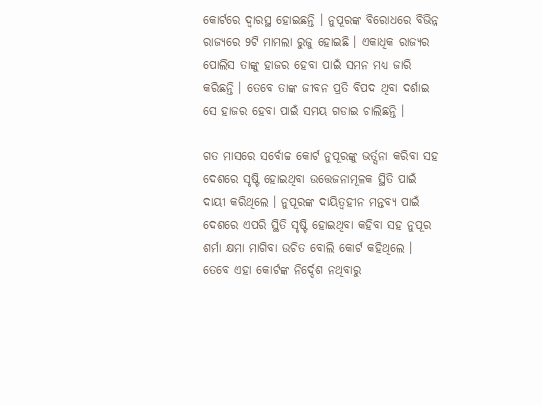କୋର୍ଟରେ ଦ୍ବାରସ୍ଥ ହୋଇଛନ୍ତି । ନୁପୂରଙ୍କ ବିରୋଧରେ ବିଭିନ୍ନ ରାଜ୍ୟରେ 9ଟି ମାମଲା ରୁଜୁ ହୋଇଛି । ଏକାଧିକ ରାଜ୍ୟର ପୋଲିସ ତାଙ୍କୁ ହାଜର ହେବା ପାଇଁ ସମନ ମଧ୍ୟ ଜାରି କରିଛନ୍ତି । ତେବେ ତାଙ୍କ ଜୀବନ ପ୍ରତି ବିପଦ ଥିବା ଦର୍ଶାଇ ସେ ହାଜର ହେବା ପାଇଁ ସମୟ ଗଡାଇ ଚାଲିଛନ୍ତି ।

ଗତ ମାସରେ ସର୍ବୋଚ୍ଚ କୋର୍ଟ ନୁପୂରଙ୍କୁ ଭର୍ତ୍ସନା କରିବା ସହ ଦେଶରେ ସୃଷ୍ଟି ହୋଇଥିବା ଉତ୍ତେଜନାମୂଳକ ସ୍ଥିତି ପାଇଁ ଦାୟୀ କରିଥିଲେ । ନୁପୂରଙ୍କ ଦାୟିତ୍ବହୀନ ମନ୍ତବ୍ୟ ପାଇଁ ଦେଶରେ ଏପରି ସ୍ଥିତି ସୃଷ୍ଟି ହୋଇଥିବା କହିବା ସହ ନୁପୂର ଶର୍ମା କ୍ଷମା ମାଗିବା ଉଚିତ ବୋଲି କୋର୍ଟ କହିଥିଲେ । ତେବେ ଏହା କୋର୍ଟଙ୍କ ନିର୍ଦ୍ଦେଶ ନଥିବାରୁ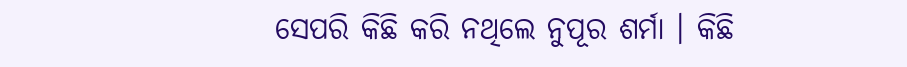ସେପରି କିଛି କରି ନଥିଲେ ନୁପୂର ଶର୍ମା । କିଛି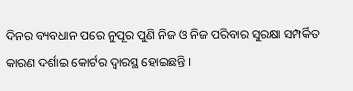ଦିନର ବ୍ୟବଧାନ ପରେ ନୁପୂର ପୁଣି ନିଜ ଓ ନିଜ ପରିବାର ସୁରକ୍ଷା ସମ୍ପର୍କିତ କାରଣ ଦର୍ଶାଇ କୋର୍ଟର ଦ୍ବାରସ୍ଥ ହୋଇଛନ୍ତି ।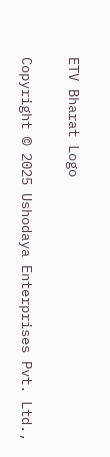ETV Bharat Logo

Copyright © 2025 Ushodaya Enterprises Pvt. Ltd.,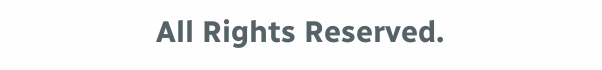All Rights Reserved.